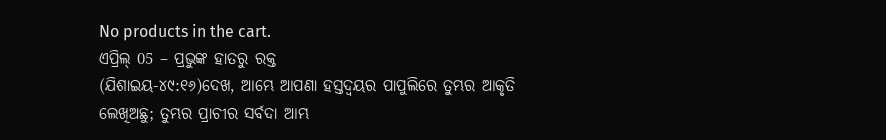No products in the cart.
ଏପ୍ରିଲ୍ 05 – ପ୍ରଭୁଙ୍କ ହାତରୁ ରକ୍ତ
(ଯିଶାଇୟ-୪୯:୧୬)ଦେଖ, ଆମ୍ଭେ ଆପଣା ହସ୍ତଦ୍ୱୟର ପାପୁଲିରେ ତୁମ୍ଭର ଆକୃତି ଲେଖିଅଛୁ; ତୁମ୍ଭର ପ୍ରାଚୀର ସର୍ବଦା ଆମ୍ଭ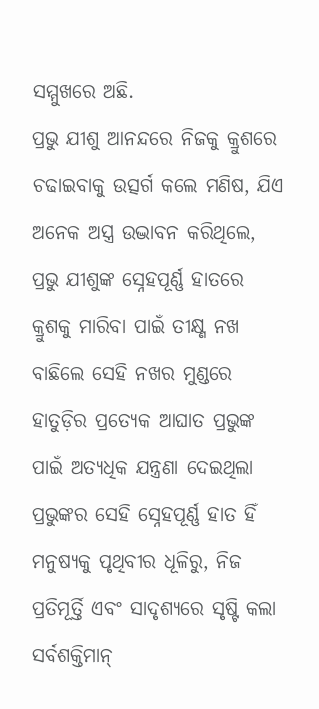ସମ୍ମୁଖରେ ଅଛି.
ପ୍ରଭୁ ଯୀଶୁ ଆନନ୍ଦରେ ନିଜକୁ କ୍ରୁଶରେ ଚଢାଇବାକୁ ଉତ୍ସର୍ଗ କଲେ ମଣିଷ, ଯିଏ ଅନେକ ଅସ୍ତ୍ର ଉଦ୍ଭାବନ କରିଥିଲେ, ପ୍ରଭୁ ଯୀଶୁଙ୍କ ସ୍ନେହପୂର୍ଣ୍ଣ ହାତରେ କ୍ରୁଶକୁ ମାରିବା ପାଇଁ ତୀକ୍ଷ୍ଣ ନଖ ବାଛିଲେ ସେହି ନଖର ମୁଣ୍ଡରେ ହାତୁଡ଼ିର ପ୍ରତ୍ୟେକ ଆଘାତ ପ୍ରଭୁଙ୍କ ପାଇଁ ଅତ୍ୟଧିକ ଯନ୍ତ୍ରଣା ଦେଇଥିଲା
ପ୍ରଭୁଙ୍କର ସେହି ସ୍ନେହପୂର୍ଣ୍ଣ ହାତ ହିଁ ମନୁଷ୍ୟକୁ ପୃଥିବୀର ଧୂଳିରୁ, ନିଜ ପ୍ରତିମୂର୍ତ୍ତି ଏବଂ ସାଦୃଶ୍ୟରେ ସୃଷ୍ଟି କଲା ସର୍ବଶକ୍ତିମାନ୍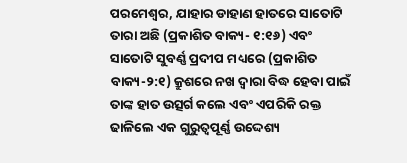ପରମେଶ୍ୱର, ଯାହାର ଡାହାଣ ହାତରେ ସାତୋଟି ତାରା ଅଛି (ପ୍ରକାଶିତ ବାକ୍ୟ- ୧:୧୬) ଏବଂ ସାତୋଟି ସୁବର୍ଣ୍ଣ ପ୍ରଦୀପ ମଧ୍ୟରେ (ପ୍ରକାଶିତ ବାକ୍ୟ-୨:୧) କ୍ରୁଶରେ ନଖ ଦ୍ୱାରା ବିଦ୍ଧ ହେବା ପାଇଁ ତାଙ୍କ ହାତ ଉତ୍ସର୍ଗ କଲେ ଏବଂ ଏପରିକି ରକ୍ତ ଢାଳିଲେ ଏକ ଗୁରୁତ୍ୱପୂର୍ଣ୍ଣ ଉଦ୍ଦେଶ୍ୟ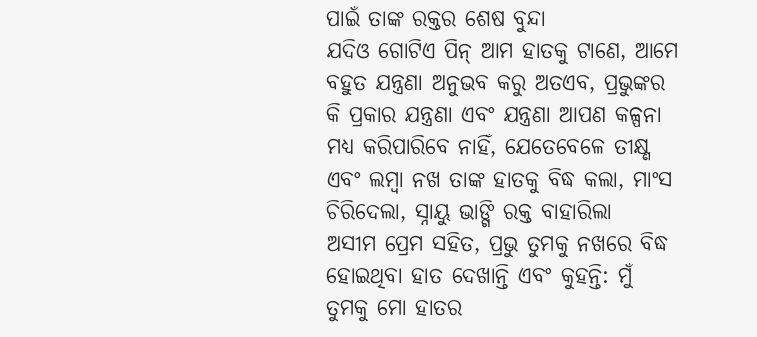ପାଇଁ ତାଙ୍କ ରକ୍ତର ଶେଷ ବୁନ୍ଦା
ଯଦିଓ ଗୋଟିଏ ପିନ୍ ଆମ ହାତକୁ ଟାଣେ, ଆମେ ବହୁତ ଯନ୍ତ୍ରଣା ଅନୁଭବ କରୁ ଅତଏବ, ପ୍ରଭୁଙ୍କର କି ପ୍ରକାର ଯନ୍ତ୍ରଣା ଏବଂ ଯନ୍ତ୍ରଣା ଆପଣ କଳ୍ପନା ମଧ୍ୟ କରିପାରିବେ ନାହିଁ, ଯେତେବେଳେ ତୀକ୍ଷ୍ଣ ଏବଂ ଲମ୍ବା ନଖ ତାଙ୍କ ହାତକୁ ବିଦ୍ଧ କଲା, ମାଂସ ଚିରିଦେଲା, ସ୍ନାୟୁ ଭାଙ୍ଗି ରକ୍ତ ବାହାରିଲା
ଅସୀମ ପ୍ରେମ ସହିତ, ପ୍ରଭୁ ତୁମକୁ ନଖରେ ବିଦ୍ଧ ହୋଇଥିବା ହାତ ଦେଖାନ୍ତି ଏବଂ କୁହନ୍ତି: ମୁଁ ତୁମକୁ ମୋ ହାତର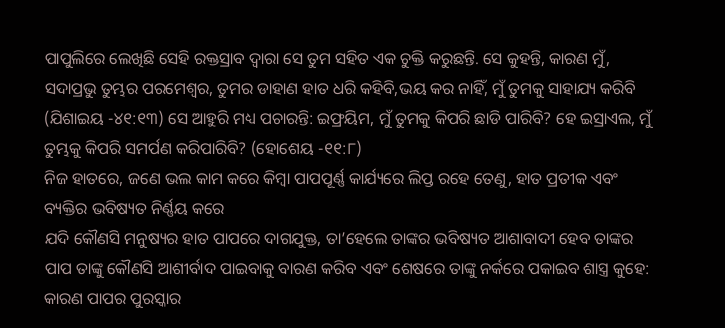ପାପୁଲିରେ ଲେଖିଛି ସେହି ରକ୍ତସ୍ରାବ ଦ୍ୱାରା ସେ ତୁମ ସହିତ ଏକ ଚୁକ୍ତି କରୁଛନ୍ତି. ସେ କୁହନ୍ତି, କାରଣ ମୁଁ, ସଦାପ୍ରଭୁ ତୁମ୍ଭର ପରମେଶ୍ୱର, ତୁମର ଡାହାଣ ହାତ ଧରି କହିବି,ଭୟ କର ନାହିଁ, ମୁଁ ତୁମକୁ ସାହାଯ୍ୟ କରିବି (ଯିଶାଇୟ -୪୧:୧୩) ସେ ଆହୁରି ମଧ୍ୟ ପଚାରନ୍ତି: ଇଫ୍ରୟିମ, ମୁଁ ତୁମକୁ କିପରି ଛାଡି ପାରିବି? ହେ ଇସ୍ରାଏଲ, ମୁଁ ତୁମ୍ଭକୁ କିପରି ସମର୍ପଣ କରିପାରିବି? (ହୋଶେୟ -୧୧:୮)
ନିଜ ହାତରେ, ଜଣେ ଭଲ କାମ କରେ କିମ୍ବା ପାପପୂର୍ଣ୍ଣ କାର୍ଯ୍ୟରେ ଲିପ୍ତ ରହେ ତେଣୁ, ହାତ ପ୍ରତୀକ ଏବଂ ବ୍ୟକ୍ତିର ଭବିଷ୍ୟତ ନିର୍ଣ୍ଣୟ କରେ
ଯଦି କୌଣସି ମନୁଷ୍ୟର ହାତ ପାପରେ ଦାଗଯୁକ୍ତ, ତା’ହେଲେ ତାଙ୍କର ଭବିଷ୍ୟତ ଆଶାବାଦୀ ହେବ ତାଙ୍କର ପାପ ତାଙ୍କୁ କୌଣସି ଆଶୀର୍ବାଦ ପାଇବାକୁ ବାରଣ କରିବ ଏବଂ ଶେଷରେ ତାଙ୍କୁ ନର୍କରେ ପକାଇବ ଶାସ୍ତ୍ର କୁହେ: କାରଣ ପାପର ପୁରସ୍କାର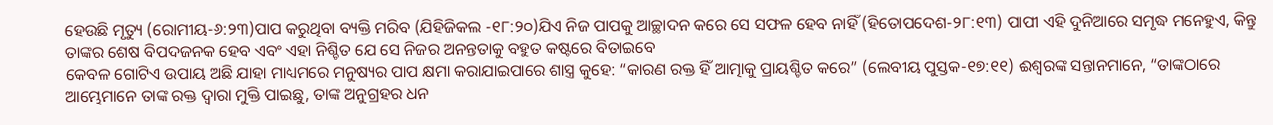ହେଉଛି ମୃତ୍ୟୁ (ରୋମୀୟ-୬:୨୩)ପାପ କରୁଥିବା ବ୍ୟକ୍ତି ମରିବ (ଯିହିଜିକଲ -୧୮:୨୦)ଯିଏ ନିଜ ପାପକୁ ଆଚ୍ଛାଦନ କରେ ସେ ସଫଳ ହେବ ନାହିଁ (ହିତୋପଦେଶ-୨୮:୧୩) ପାପୀ ଏହି ଦୁନିଆରେ ସମୃଦ୍ଧ ମନେହୁଏ, କିନ୍ତୁ ତାଙ୍କର ଶେଷ ବିପଦଜନକ ହେବ ଏବଂ ଏହା ନିଶ୍ଚିତ ଯେ ସେ ନିଜର ଅନନ୍ତତାକୁ ବହୁତ କଷ୍ଟରେ ବିତାଇବେ
କେବଳ ଗୋଟିଏ ଉପାୟ ଅଛି ଯାହା ମାଧ୍ୟମରେ ମନୁଷ୍ୟର ପାପ କ୍ଷମା କରାଯାଇପାରେ ଶାସ୍ତ୍ର କୁହେ: “କାରଣ ରକ୍ତ ହିଁ ଆତ୍ମାକୁ ପ୍ରାୟଶ୍ଚିତ କରେ” (ଲେବୀୟ ପୁସ୍ତକ-୧୭:୧୧) ଈଶ୍ବରଙ୍କ ସନ୍ତାନମାନେ, “ତାଙ୍କଠାରେ ଆମ୍ଭେମାନେ ତାଙ୍କ ରକ୍ତ ଦ୍ୱାରା ମୁକ୍ତି ପାଇଛୁ, ତାଙ୍କ ଅନୁଗ୍ରହର ଧନ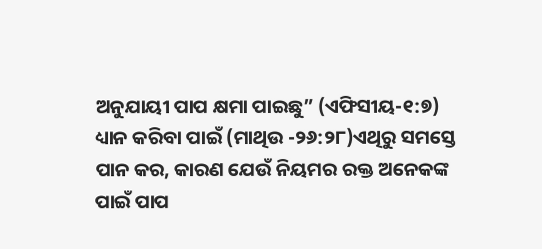ଅନୁଯାୟୀ ପାପ କ୍ଷମା ପାଇଛୁ” (ଏଫିସୀୟ-୧:୭)
ଧ୍ୟାନ କରିବା ପାଇଁ (ମାଥିଉ -୨୬:୨୮)ଏଥିରୁ ସମସ୍ତେ ପାନ କର, କାରଣ ଯେଉଁ ନିୟମର ରକ୍ତ ଅନେକଙ୍କ ପାଇଁ ପାପ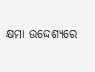କ୍ଷମା ଉଦ୍ଦେଶ୍ୟରେ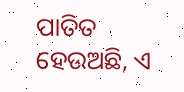ପାତିତ ହେଉଅଛି, ଏ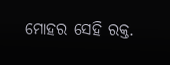ମୋହର ସେହି ରକ୍ତ.